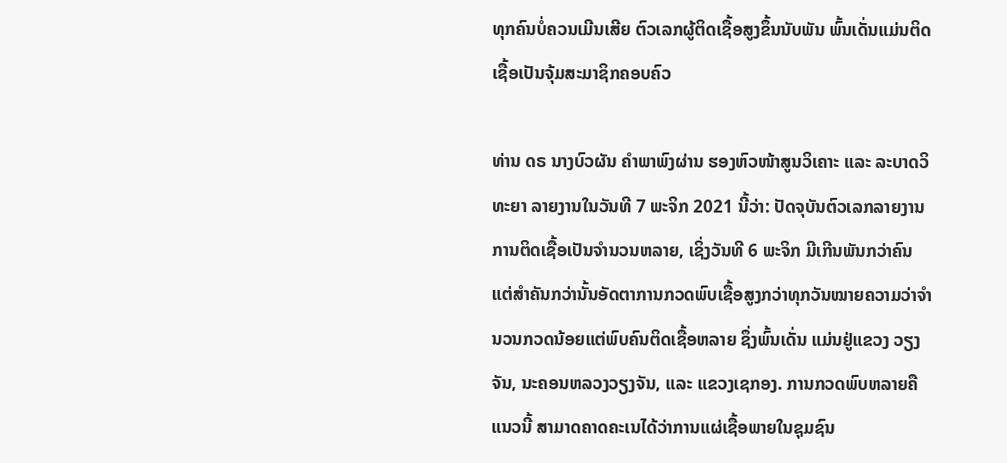ທຸກຄົນບໍ່ຄວນເມີນເສີຍ ຕົວເລກຜູ້ຕິດເຊື້ອສູງຂຶ້ນນັບພັນ ພົ້ນເດັ່ນແມ່ນຕິດເຊື້ອເປັນຈຸ້ມສະມາຊິກຄອບຄົວ

ທ່ານ ດຣ ນາງບົວຜັນ ຄຳພາພົງຜ່ານ ຮອງຫົວໜ້າສູນວິເຄາະ ແລະ ລະບາດວິທະຍາ ລາຍງານໃນວັນທີ 7 ພະຈິກ 2021 ນີ້ວ່າ: ປັດຈຸບັນຕົວເລກລາຍງານການຕິດເຊື້ອເປັນຈຳນວນຫລາຍ, ເຊິ່ງວັນທີ 6 ພະຈິກ ມີເກີນພັນກວ່າຄົນ ແຕ່ສໍາຄັນກວ່ານັ້ນອັດຕາການກວດພົບເຊື້ອສູງກວ່າທຸກວັນໝາຍຄວາມວ່າຈໍານວນກວດນ້ອຍແຕ່ພົບຄົນຕິດເຊື້ອຫລາຍ ຊຶ່ງພົ້ນເດັ່ນ ແມ່ນຢູ່ແຂວງ ວຽງຈັນ, ນະຄອນຫລວງວຽງຈັນ, ແລະ ແຂວງເຊກອງ. ການກວດພົບຫລາຍຄືແນວນີ້ ສາມາດຄາດຄະເນໄດ້ວ່າການແຜ່ເຊື້ອພາຍໃນຊຸມຊົນ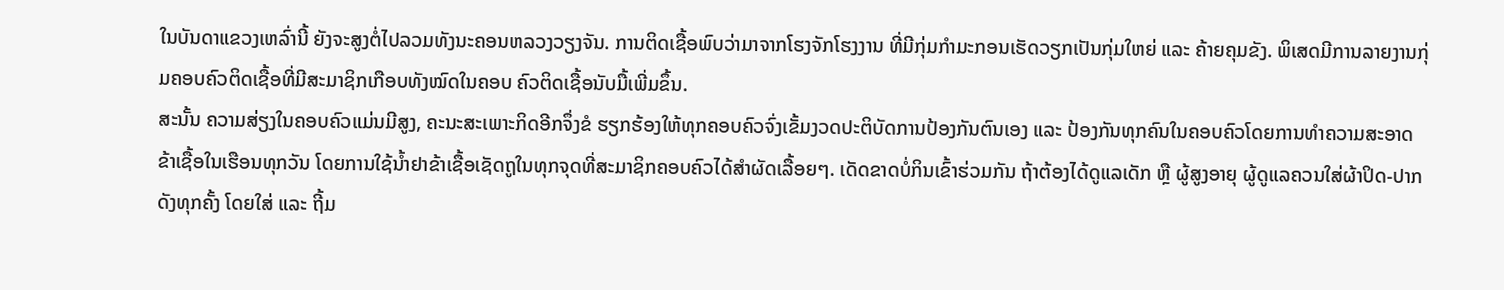ໃນບັນດາແຂວງເຫລົ່ານີ້ ຍັງຈະສູງຕໍ່ໄປລວມທັງນະຄອນຫລວງວຽງຈັນ. ການຕິດເຊື້ອພົບວ່າມາຈາກໂຮງຈັກໂຮງງານ ທີ່ມີກຸ່ມກໍາມະກອນເຮັດວຽກເປັນກຸ່ມໃຫຍ່ ແລະ ຄ້າຍຄຸມຂັງ. ພິເສດມີການລາຍງານກຸ່ມຄອບຄົວຕິດເຊື້ອທີ່ມີສະມາຊິກເກືອບທັງໝົດໃນຄອບ ຄົວຕິດເຊື້ອນັບມື້ເພີ່ມຂຶ້ນ.
ສະນັ້ນ ຄວາມສ່ຽງໃນຄອບຄົວແມ່ນມີສູງ, ຄະນະສະເພາະກິດອີກຈຶ່ງຂໍ ຮຽກຮ້ອງໃຫ້ທຸກຄອບຄົວຈົ່ງເຂັ້ມງວດປະຕິບັດການປ້ອງກັນຕົນເອງ ແລະ ປ້ອງກັນທຸກຄົນໃນຄອບຄົວໂດຍການທໍາຄວາມສະອາດຂ້າເຊື້ອໃນເຮືອນທຸກວັນ ໂດຍການໃຊ້ນໍ້າຢາຂ້າເຊື້ອເຊັດຖູໃນທຸກຈຸດທີ່ສະມາຊິກຄອບຄົວໄດ້ສໍາຜັດເລື້ອຍໆ. ເດັດຂາດບໍ່ກິນເຂົ້າຮ່ວມກັນ ຖ້າຕ້ອງໄດ້ດູແລເດັກ ຫຼື ຜູ້ສູງອາຍຸ ຜູ້ດູແລຄວນໃສ່ຜ້າປິດ-ປາກດັງທຸກຄັ້ງ ໂດຍໃສ່ ແລະ ຖີ້ມ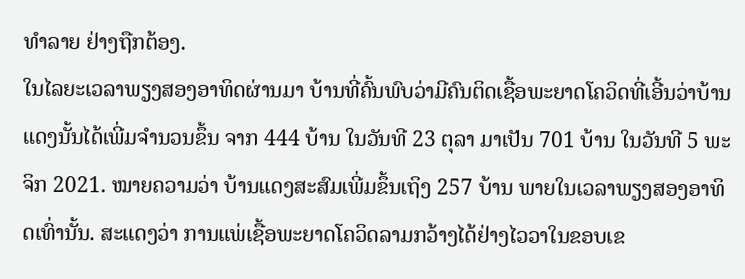ທໍາລາຍ ຢ່າງຖືກຕ້ອງ.
ໃນໄລຍະເວລາພຽງສອງອາທິດຜ່ານມາ ບ້ານທີ່ຄົ້ນພົບວ່າມີຄົນຕິດເຊື້ອພະຍາດໂຄວິດທີ່ເອີ້ນວ່າບ້ານແດງນັ້ນໄດ້ເພີ່ມຈໍານວນຂຶ້ນ ຈາກ 444 ບ້ານ ໃນວັນທີ 23 ຕຸລາ ມາເປັນ 701 ບ້ານ ໃນວັນທີ 5 ພະຈິກ 2021. ໝາຍຄວາມວ່າ ບ້ານແດງສະສົມເພີ່ມຂຶ້ນເຖິງ 257 ບ້ານ ພາຍໃນເວລາພຽງສອງອາທິດເທົ່ານັ້ນ. ສະແດງວ່າ ການແພ່ເຊື້ອພະຍາດໂຄວິດລາມກວ້າງໄດ້ຢ່າງໄວວາໃນຂອບເຂ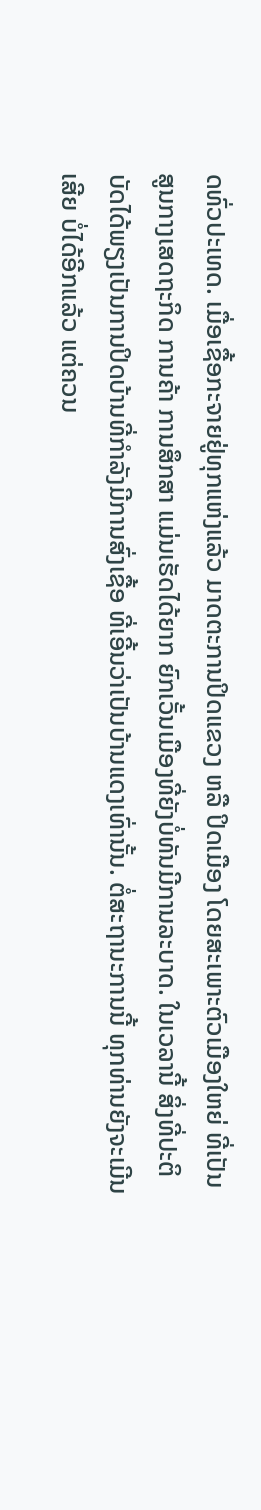ດທົ່ວປະເທດ. ເມື່ອເຊື້ອກະຈາຍຢູ່ທຸກແຫ່ງແລ້ວ ມາດຕະການປິດແຂວງ ຫລື ປິດເມືອງ ໂດຍສະເພາະຕົວເມືອງໃຫຍ່ ທີ່ເປັນສູນກາງເສດຖະກິດ ການຄ້າ ການສຶກສາ ແມ່ນເຮັດໄດ້ຍາກ ຍົກເວັ້ນເມືອງທີ່ຍັງບໍ່ທັນມີການລະບາດ. ໃນເວລານີ້ ສິ່ງທີ່ປະຕິບັດໄດ້ພຽງເປັນການປິດບ້ານທີ່ກໍາລັງມີການສົ່ງເຊື້ອ ທີ່ເອີ້ນວ່າເປັນບ້ານແດງເທົ່ານັ້ນ. ຕໍ່ສະຖານະການນີ້ ທຸກທ່ານຍັງຈະເມີນເສີຍ ບໍ່ໄດ້ອີກແລ້ວ ແຕ່ຄວນ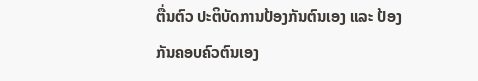ຕື່ນຕົວ ປະຕິບັດການປ້ອງກັນຕົນເອງ ແລະ ປ້ອງກັນຄອບຄົວຕົນເອງ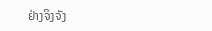ຢ່າງຈິງຈັງ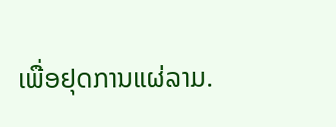ເພື່ອຢຸດການແຜ່ລາມ.